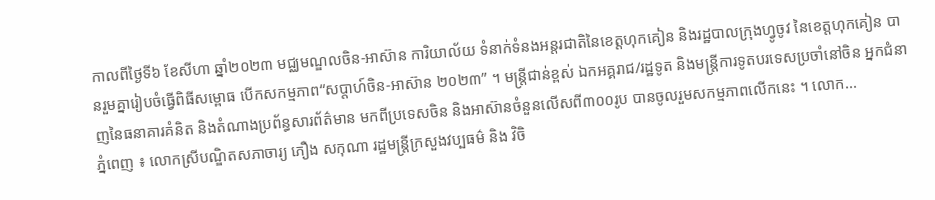កាលពីថ្ងៃទី៦ ខែសីហា ឆ្នាំ២០២៣ មជ្ឈមណ្ឌលចិន-អាស៊ាន ការិយាល័យ ទំនាក់ទំនងអន្តរជាតិនៃខេត្តហុកគៀន និងរដ្ឋបាលក្រុងហ្វូចូវ នៃខេត្តហុកគៀន បានរួមគ្នារៀបចំធ្វើពិធីសម្ពោធ បើកសកម្មភាព“សប្តាហ៍ចិន-អាស៊ាន ២០២៣” ។ មន្ត្រីជាន់ខ្ពស់ ឯកអគ្គរាជ/រដ្ឋទូត និងមន្ត្រីការទូតបរទេសប្រចាំនៅចិន អ្នកជំនាញនៃធនាគារគំនិត និងតំណាងប្រព័ន្ធសារព័ត៌មាន មកពីប្រទេសចិន និងអាស៊ានចំនួនលើសពី៣០០រូប បានចូលរួមសកម្មភាពលើកនេះ ។ លោក...
ភ្នំពេញ ៖ លោកស្រីបណ្ឌិតសភាចារ្យ ភឿង សកុណា រដ្ឋមន្ត្រីក្រសួងវប្បធម៌ និង វិចិ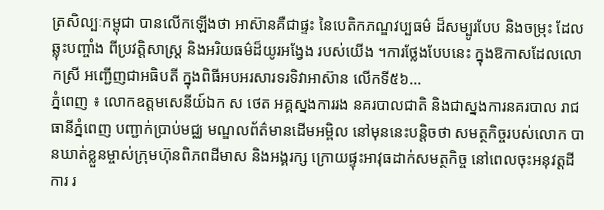ត្រសិល្បៈកម្ពុជា បានលើកឡើងថា អាស៊ានគឺជាផ្ទះ នៃបេតិកភណ្ឌវប្បធម៌ ដ៏សម្បូរបែប និងចម្រុះ ដែលឆ្លុះបញ្ចាំង ពីប្រវត្តិសាស្ត្រ និងអរិយធម៌ដ៏យូរអង្វែង របស់យើង ។ការថ្លែងបែបនេះ ក្នុងឱកាសដែលលោកស្រី អញ្ជើញជាអធិបតី ក្នុងពិធីអបអរសារទរទិវាអាស៊ាន លើកទី៥៦...
ភ្នំពេញ ៖ លោកឧត្តមសេនីយ៍ឯក ស ថេត អគ្គស្នងការរង នគរបាលជាតិ និងជាស្នងការនគរបាល រាជធានីភ្នំពេញ បញ្ជាក់ប្រាប់មជ្ឈ មណ្ឌលព័ត៌មានដើមអម្ពិល នៅមុននេះបន្តិចថា សមត្ថកិច្ចរបស់លោក បានឃាត់ខ្លួនម្ចាស់ក្រុមហ៊ុនពិភពដីមាស និងអង្គរក្ស ក្រោយផ្ទុះអាវុធដាក់សមត្ថកិច្ច នៅពេលចុះអនុវត្តដីការ រ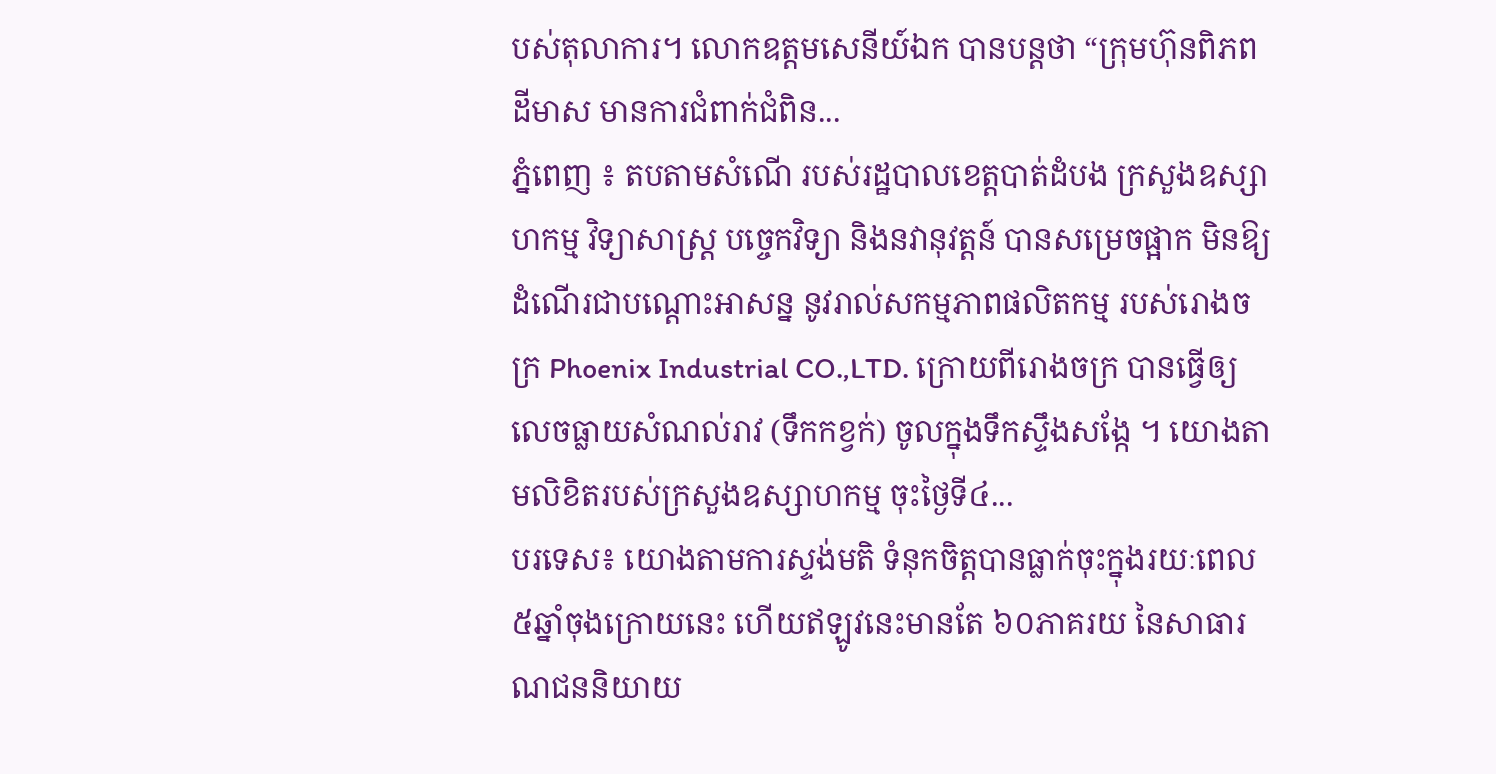បស់តុលាការ។ លោកឧត្តមសេនីយ៍ឯក បានបន្តថា “ក្រុមហ៊ុនពិភពដីមាស មានការជំពាក់ជំពិន...
ភ្នំពេញ ៖ តបតាមសំណើ របស់រដ្ឋបាលខេត្តបាត់ដំបង ក្រសួងឧស្សាហកម្ម វិទ្យាសាស្ត្រ បច្ចេកវិទ្យា និងនវានុវត្តន៍ បានសម្រេចផ្អាក មិនឱ្យដំណើរជាបណ្តោះអាសន្ន នូវរាល់សកម្មភាពផលិតកម្ម របស់រោងចក្រ Phoenix Industrial CO.,LTD. ក្រោយពីរោងចក្រ បានធ្វើឲ្យលេចធ្លាយសំណល់រាវ (ទឹកកខ្វក់) ចូលក្នុងទឹកស្ទឹងសង្កែ ។ យោងតាមលិខិតរបស់ក្រសួងឧស្សាហកម្ម ចុះថ្ងៃទី៤...
បរទេស៖ យោងតាមការស្ទង់មតិ ទំនុកចិត្តបានធ្លាក់ចុះក្នុងរយៈពេល ៥ឆ្នាំចុងក្រោយនេះ ហើយឥឡូវនេះមានតែ ៦០ភាគរយ នៃសាធារណជននិយាយ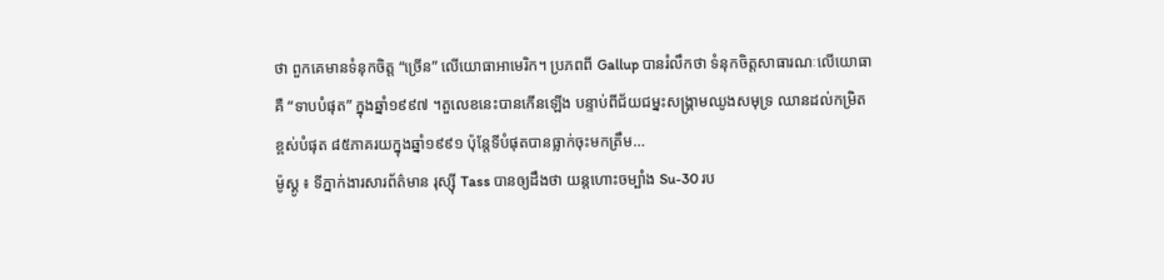ថា ពួកគេមានទំនុកចិត្ត “ច្រើន” លើយោធាអាមេរិក។ ប្រភពពី Gallup បានរំលឹកថា ទំនុកចិត្តសាធារណៈលើយោធា គឺ “ទាបបំផុត” ក្នុងឆ្នាំ១៩៩៧ ។តួលេខនេះបានកើនឡើង បន្ទាប់ពីជ័យជម្នះសង្គ្រាមឈូងសមុទ្រ ឈានដល់កម្រិតខ្ពស់បំផុត ៨៥ភាគរយក្នុងឆ្នាំ១៩៩១ ប៉ុន្តែទីបំផុតបានធ្លាក់ចុះមកត្រឹម...
ម៉ូស្គូ ៖ ទីភ្នាក់ងារសារព័ត៌មាន រុស្ស៊ី Tass បានឲ្យដឹងថា យន្តហោះចម្បាំង Su-30 រប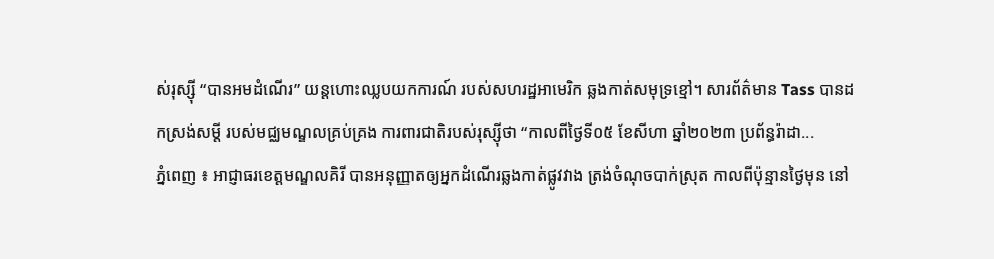ស់រុស្ស៊ី “បានអមដំណើរ” យន្ដហោះឈ្លបយកការណ៍ របស់សហរដ្ឋអាមេរិក ឆ្លងកាត់សមុទ្រខ្មៅ។ សារព័ត៌មាន Tass បានដកស្រង់សម្តី របស់មជ្ឈមណ្ឌលគ្រប់គ្រង ការពារជាតិរបស់រុស្ស៊ីថា “កាលពីថ្ងៃទី០៥ ខែសីហា ឆ្នាំ២០២៣ ប្រព័ន្ធរ៉ាដា...
ភ្នំពេញ ៖ អាជ្ញាធរខេត្តមណ្ឌលគិរី បានអនុញ្ញាតឲ្យអ្នកដំណើរឆ្លងកាត់ផ្លូវវាង ត្រង់ចំណុចបាក់ស្រុត កាលពីប៉ុន្មានថ្ងៃមុន នៅ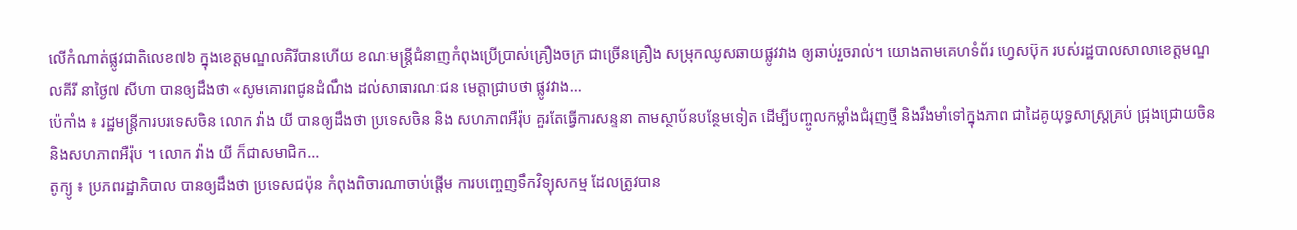លើកំណាត់ផ្លូវជាតិលេខ៧៦ ក្នុងខេត្តមណ្ឌលគិរីបានហើយ ខណៈមន្ត្រីជំនាញកំពុងប្រើប្រាស់គ្រឿងចក្រ ជាច្រើនគ្រឿង សម្រុកឈូសឆាយផ្លូវវាង ឲ្យឆាប់រួចរាល់។ យោងតាមគេហទំព័រ ហ្វេសប៊ុក របស់រដ្ឋបាលសាលាខេត្តមណ្ឌលគីរី នាថ្ងៃ៧ សីហា បានឲ្យដឹងថា «សូមគោរពជូនដំណឹង ដល់សាធារណៈជន មេត្តាជ្រាបថា ផ្លូវវាង...
ប៉េកាំង ៖ រដ្ឋមន្ត្រីការបរទេសចិន លោក វ៉ាង យី បានឲ្យដឹងថា ប្រទេសចិន និង សហភាពអឺរ៉ុប គួរតែធ្វើការសន្ទនា តាមស្ថាប័នបន្ថែមទៀត ដើម្បីបញ្ចូលកម្លាំងជំរុញថ្មី និងរឹងមាំទៅក្នុងភាព ជាដៃគូយុទ្ធសាស្ត្រគ្រប់ ជ្រុងជ្រោយចិន និងសហភាពអឺរ៉ុប ។ លោក វ៉ាង យី ក៏ជាសមាជិក...
តូក្យូ ៖ ប្រភពរដ្ឋាភិបាល បានឲ្យដឹងថា ប្រទេសជប៉ុន កំពុងពិចារណាចាប់ផ្តើម ការបញ្ចេញទឹកវិទ្យុសកម្ម ដែលត្រូវបាន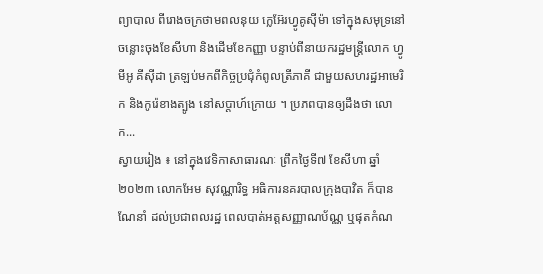ព្យាបាល ពីរោងចក្រថាមពលនុយ ក្លេអ៊ែរហ្វូគូស៊ីម៉ា ទៅក្នុងសមុទ្រនៅចន្លោះចុងខែសីហា និងដើមខែកញ្ញា បន្ទាប់ពីនាយករដ្ឋមន្ត្រីលោក ហ្វូមីអូ គីស៊ីដា ត្រឡប់មកពីកិច្ចប្រជុំកំពូលត្រីភាគី ជាមួយសហរដ្ឋអាមេរិក និងកូរ៉េខាងត្បូង នៅសប្តាហ៍ក្រោយ ។ ប្រភពបានឲ្យដឹងថា លោក...
ស្វាយរៀង ៖ នៅក្នុងវេទិកាសាធារណៈ ព្រឹកថ្ងៃទី៧ ខែសីហា ឆ្នាំ២០២៣ លោកអែម សុវណ្ណារិទ្ធ អធិការនគរបាលក្រុងបាវិត ក៏បានណែនាំ ដល់ប្រជាពលរដ្ឋ ពេលបាត់អត្តសញ្ញាណប័ណ្ណ ឬផុតកំណ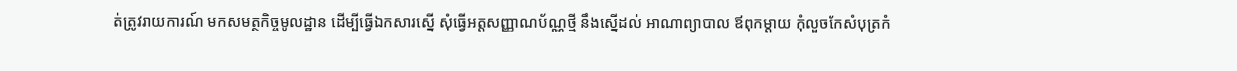ត់ត្រូវរាយការណ៍ មកសមត្ថកិច្ចមូលដ្ឋាន ដើម្បីធ្វើឯកសារស្នើ សុំធ្វើអត្តសញ្ញាណប័ណ្ណថ្មី នឹងស្នើដល់ អាណាព្យាបាល ឪពុកម្ដាយ កុំលួចកែសំបុត្រកំ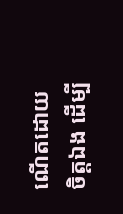ណើតដោយចិត្តឯង ដើម្បី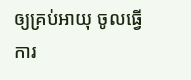ឲ្យគ្រប់អាយុ ចូលធ្វើការ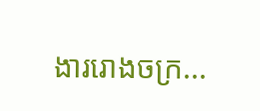ងាររោងចក្រ...